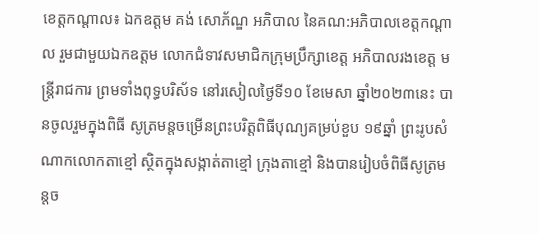ខេត្តកណ្ដាល៖ ឯកឧត្ដម គង់ សោភ័ណ្ឌ អភិបាល នៃគណ:អភិបាលខេត្តកណ្ដាល រួមជាមួយឯកឧត្ដម លោកជំទាវសមាជិកក្រុមប្រឹក្សាខេត្ត អភិបាលរងខេត្ត មន្ត្រីរាជការ ព្រមទាំងពុទ្ធបរិស័ទ នៅរសៀលថ្ងៃទី១០ ខែមេសា ឆ្នាំ២០២៣នេះ បានចូលរួមក្នុងពិធី សូត្រមន្តចម្រើនព្រះបរិត្តពិធីបុណ្យគម្រប់ខួប ១៩ឆ្នាំ ព្រះរូបសំណាកលោកតាខ្មៅ ស្ថិតក្នុងសង្កាត់តាខ្មៅ ក្រុងតាខ្មៅ និងបានរៀបចំពិធីសូត្រមន្តច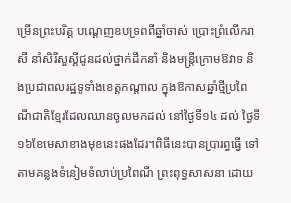ម្រើនព្រះបរិត្ត បណ្ដេញឧបទ្រពពីឆ្នាំចាស់ ប្រោះព្រំលើករាសី នាំសិរីសួស្ដីជូនដល់ថ្នាក់ដឹកនាំ និងមន្ត្រីក្រោមឱវាទ និងប្រជាពលរដ្ឋទូទាំងខេត្តកណ្ដាល ក្នុងឱកាសឆ្នាំថ្មីប្រពៃណីជាតិខ្មែរដែលឈានចូលមកដល់ នៅថ្ងៃទី១៤ ដល់ ថ្ងៃទី១៦ខែមេសាខាងមុខនេះផងដែរ។ពិធីនេះបានប្រារព្ធធ្វើ ទៅតាមគន្លងទំនៀមទំលាប់ប្រពៃណី ព្រះពុទ្ធសាសនា ដោយ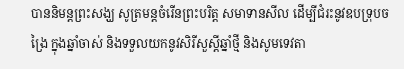បាននិមន្តព្រះសង្ឃ សូត្រមន្តចំរើនព្រះបរិត្ត សមាទានសីល ដើម្បីជំរះនូវឧបទ្រុបចង្រៃ ក្នុងឆ្នាំចាស់ និងទទួលយកនូវសិរីសួស្តីឆ្នាំថ្មី និងសូមទេវតា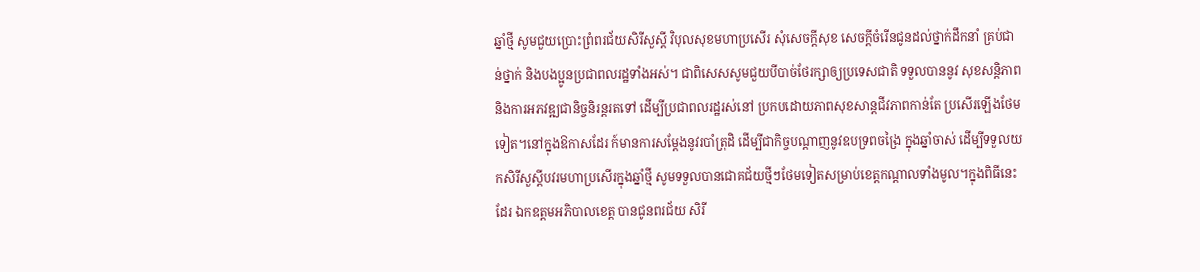ឆ្នាំថ្មី សូមជួយប្រោះព្រំពរជ័យសិរីសួស្តី វិបុលសុខមហាប្រសើរ សុំសេចក្តីសុខ សេចក្តីចំរើនជូនដល់ថ្នាក់ដឹកនាំ គ្រប់ជាន់ថ្នាក់ និងបងប្អូនប្រជាពលរដ្ឋទាំងអស់។ ជាពិសេសសូមជួយបីបាច់ថែរក្សាឲ្យប្រទេសជាតិ ទទួលបាននូវ សុខសន្តិភាព និងការអភវឌ្ឍជានិច្ចនិរន្តរតទៅ ដើម្បីប្រជាពលរដ្ឋរស់នៅ ប្រកបដោយភាពសុខសាន្តជីវភាពកាន់តែ ប្រសើរឡើងថែមទៀត។នៅក្នុងឱកាសដែរ ក៍មានការសម្តែងនូវរបាំត្រុដិ ដើម្បីជាកិច្ចបណ្តាញនូវឧបទ្រពចង្រៃ ក្នុងឆ្នាំចាស់ ដើម្បីទទួលយកសិរីសួស្តីបវរមហាប្រសើរក្នុងឆ្នាំថ្មី សូមទទួលបានជោគជ័យថ្មីៗថែមទៀតសម្រាប់ខេត្តកណ្ដាលទាំងមូល។ក្នុងពិធីនេះដែរ ឯកឧត្ដមអភិបាលខេត្ត បានជូនពរជ័យ សិរី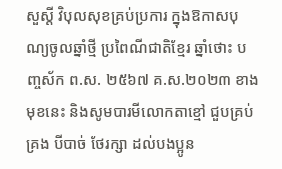សួស្តី វិបុលសុខគ្រប់ប្រការ ក្នុងឱកាសបុណ្យចូលឆ្នាំថ្មី ប្រពៃណីជាតិខ្មែរ ឆ្នាំថោះ បញ្ចស័ក ព.ស. ២៥៦៧ គ.ស.២០២៣ ខាងមុខនេះ និងសូមបារមីលោកតាខ្មៅ ជួបគ្រប់គ្រង បីបាច់ ថែរក្សា ដល់បងប្អូន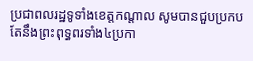ប្រជាពលរដ្ឋទូទាំងខេត្តកណ្ដាល សូមបានជួបប្រកបតែនឹងព្រះពុទ្ធពរទាំង៤ប្រកា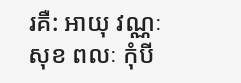រគឺ: អាយុ វណ្ណៈ សុខ ពលៈ កុំបី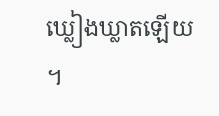ឃ្លៀងឃ្លាតឡើយ ។